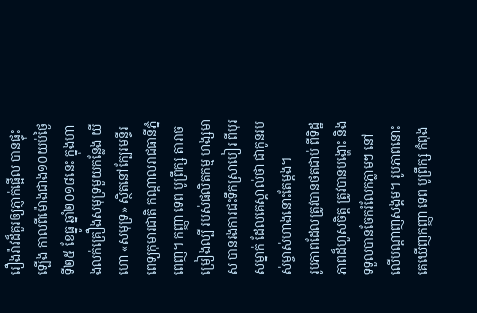រឿងរ៉ាវដ៏គួរឲ្យភ្ញាក់ផ្អើល បានផ្ទុះឡើង កាលពីម៉ោងជាង១០យប់ថ្ងៃទី២៥ ខែធ្នូ ឆ្នាំ២០១៨នេះ ក្នុងហាងលក់គ្រឿងសមុទ្រមួយកន្លែង យីហោ «សមុទ្រ» ស្ថិតនៅក្បែរមន្ទីរពេទ្យកុមារជាតិ កណ្ដាលរាជធានីភ្នំពេញ។ កញ្ញា ទេព បូព្រឹក្ស តារាចម្រៀងល្បី របស់ផលិតកម្ម ហង្សមាស បានរងការជះទឹកស្រាបៀរ ពីបុរសម្នាក់ ដែលគេស្គាល់ថា ជាកូនរបស់ម្ចាស់ហាងនោះតែម្ដង។
រូបភាពដែលត្រូវបានថតជាប់ ពីទិដ្ឋភាពដ៏ហួសចិត្ត ត្រូវបានបង្ហោះ និងទទួលបានចែករំលែកភ្លាមៗ នៅលើបណ្ដាញសង្គម។ រូបភាពនោះ គេឃើញកញ្ញា ទេព បូព្រឹក្ស កំពុង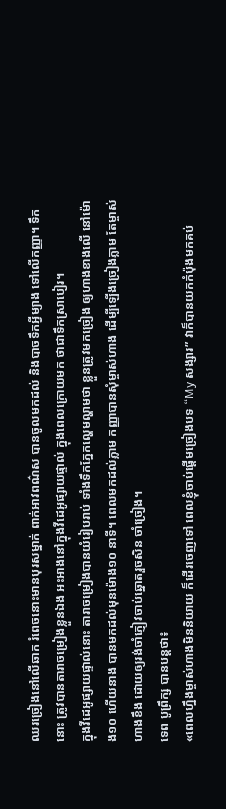ឈរច្រៀងនៅលើឆាក រំពេចនោះមានបុរសម្នាក់ ពាក់អាវពណ៌ស បានចូលមកដល់ និងបាចទឹកអ្វីម្យាង ទៅលើកញ្ញា។ ទឹកនោះ ត្រូវបានតារាចម្រៀងខ្លួនឯង អះអាងនៅក្នុងវីដេអូផ្សាយផ្ទាល់ ក្នុងពេលក្រោយមក ថាជាទឹកស្រាបៀរ។
ក្នុងវីដេអូផ្សាយផ្ទាល់នោះ តារាចម្រៀងបានយំរៀបរាប់ ទាំងទឹកភ្នែកល្ហេមល្ហាមថា ខ្លួនត្រូវមកច្រៀង ឲ្យហាងខាងលើ នៅម៉ោង១០ ហើយនាង បានមកដល់មុនម៉ោង១០ នាទី។ ពេលមកដល់ភ្លាម កញ្ញាបានសុំម្ចាស់ហាង ដើម្បីឡើងច្រៀងភ្លាម តែម្ចាស់ហាងខឹង ដោយឲ្យរង់ចាំភ្ញៀវចាប់ឆ្នោតរួចសិន ចាំច្រៀង។
ទេព បូព្រឹក្ស បានបន្តថា៖
«ពេលហ្នឹងម្ចាស់ហាងមិននិយាយ ក៏ដើរចេញទៅ ពេលខ្ញុំចាប់ផ្ដើមច្រៀងបទ “My សង្សារ” វាក៏បានយកកំប៉ុងមកគប់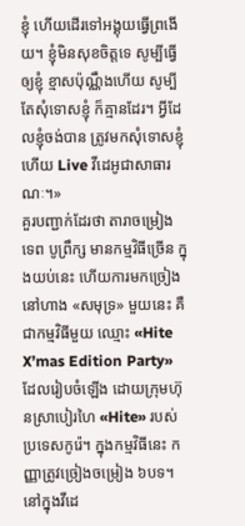ខ្ញុំ ហើយដើរទៅអង្គុយធ្វើព្រងើយ។ ខ្ញុំមិនសុខចិត្តទេ សូម្បីធ្វើឲ្យខ្ញុំ ខ្មាសប៉ុណ្ណឹងហើយ សូម្បីតែសុំទោសខ្ញុំ ក៏គ្មានដែរ។ អ្វីដែលខ្ញុំចង់បាន ត្រូវមកសុំទោសខ្ញុំហើយ Live វីដេអូជាសាធារណៈ។»
គួរបញ្ជាក់ដែរថា តារាចម្រៀង ទេព បូព្រឹក្ស មានកម្មវិធីច្រើន ក្នុងយប់នេះ ហើយការមកច្រៀងនៅហាង «សមុទ្រ» មួយនេះ គឺជាកម្មវិធីមួយ ឈ្មោះ «Hite X’mas Edition Party» ដែលរៀបចំឡើង ដោយក្រុមហ៊ុនស្រាបៀរហៃ «Hite» របស់ប្រទេសកូរ៉េ។ ក្នុងកម្មវិធីនេះ កញ្ញាត្រូវច្រៀងចម្រៀង ៦បទ។
នៅក្នុងវីដេ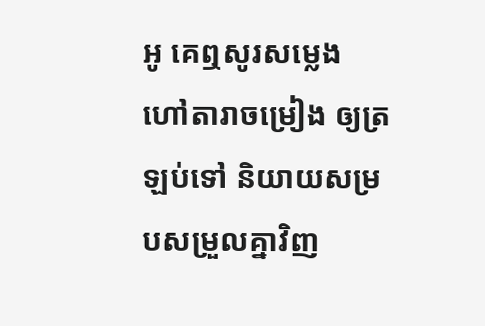អូ គេឮសូរសម្លេង ហៅតារាចម្រៀង ឲ្យត្រឡប់ទៅ និយាយសម្របសម្រួលគ្នាវិញ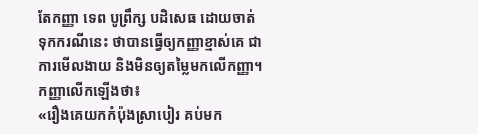តែកញ្ញា ទេព បូព្រឹក្ស បដិសេធ ដោយចាត់ទុកករណីនេះ ថាបានធ្វើឲ្យកញ្ញាខ្មាស់គេ ជាការមើលងាយ និងមិនឲ្យតម្លៃមកលើកញ្ញា។ កញ្ញាលើកឡើងថា៖
«រឿងគេយកកំប៉ុងស្រាបៀរ គប់មក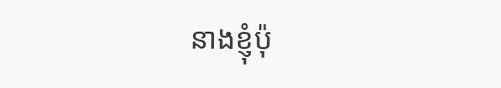នាងខ្ញុំប៉ុ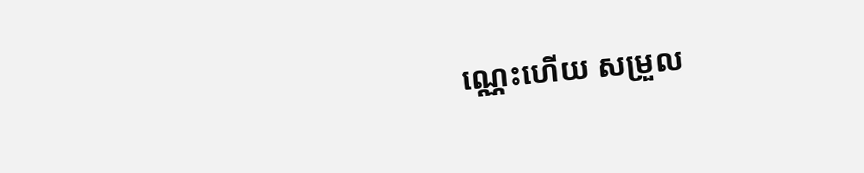ណ្ណេះហើយ សម្រួល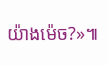យ៉ាងម៉េច?»៕